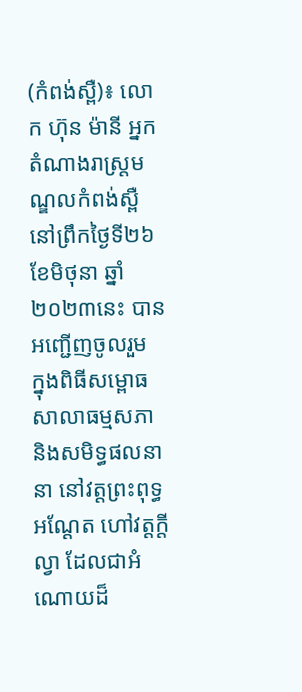(កំពង់ស្ពឺ)៖ លោក ហ៊ុន ម៉ានី អ្នកតំណាងរាស្ដ្រមណ្ឌលកំពង់ស្ពឺ នៅព្រឹកថ្ងៃទី២៦ ខែមិថុនា ឆ្នាំ២០២៣នេះ បានអញ្ជើញចូលរួម ក្នុងពិធីសម្ពោធសាលាធម្មសភា និងសមិទ្ធផលនានា នៅវត្ដព្រះពុទ្ធអណ្ដែត ហៅវត្ដក្ដីល្វា ដែលជាអំណោយដ៏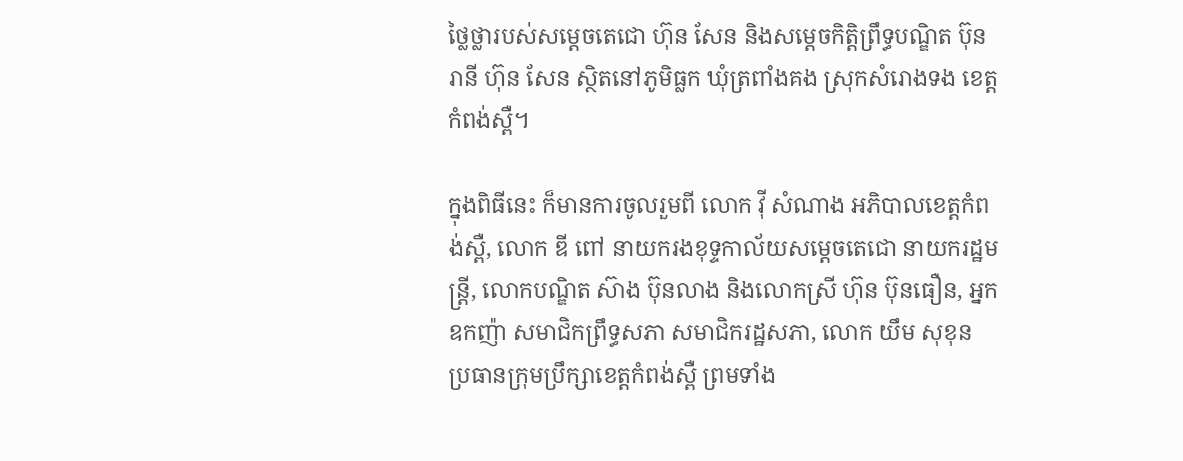ថ្លៃថ្លារបស់សម្ដេចតេជោ ហ៊ុន សែន និងសម្ដេចកិត្ដិព្រឹទ្ធបណ្ឌិត ប៊ុន រានី ហ៊ុន សែន ស្ថិតនៅភូមិធ្លក ឃុំត្រពាំងគង ស្រុកសំរោងទង ខេត្តកំពង់ស្ពឺ។

ក្នុងពិធីនេះ ក៏មានការចូលរួមពី លោក វ៉ី សំណាង អភិបាលខេត្តកំពង់ស្ពឺ, លោក ឌី ពៅ នាយករងខុទ្ទកាល័យសម្ដេចតេជោ នាយករដ្ឋមន្ដ្រី, លោកបណ្ឌិត ស៊ាង ប៊ុនលាង និងលោកស្រី ហ៊ុន ប៊ុនធឿន, អ្នកឧកញ៉ា សមាជិកព្រឹទ្ធសភា សមាជិករដ្ឋសភា, លោក យឹម សុខុន ប្រធានក្រុមប្រឹក្សាខេត្ដកំពង់ស្ពឺ ព្រមទាំង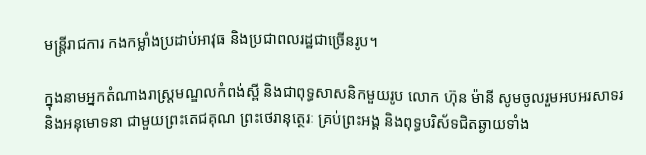មន្ដ្រីរាជការ កងកម្លាំងប្រដាប់អាវុធ និងប្រជាពលរដ្ឋជាច្រើនរូប។

ក្នុងនាមអ្នកតំណាងរាស្ដ្រមណ្ឌលកំពង់ស្ពី និងជាពុទ្ធសាសនិកមួយរូប លោក ហ៊ុន ម៉ានី សូមចូលរួមអបអរសាទរ និងអនុមោទនា ជាមួយព្រះតេជគុណ ព្រះថេរានុត្ថេរៈ គ្រប់ព្រះអង្គ និងពុទ្ធបរិស័ទជិតឆ្ងាយទាំង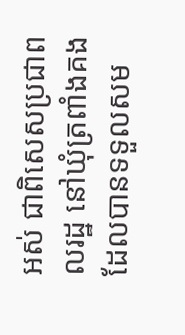អស់ ជាពិសេសប្រជាពលរដ្ឋ នៅឃុំត្រពាំងគង ដែលបានទទួលសម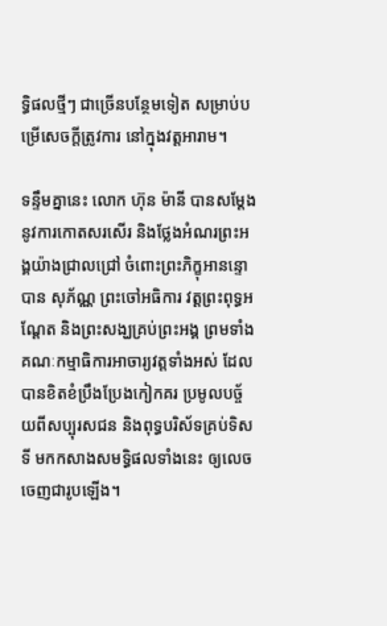ទ្ធិផលថ្មីៗ ជាច្រើនបន្ថែមទៀត សម្រាប់បម្រើសេចក្ដីត្រូវការ នៅក្នុងវត្ដអារាម។

ទន្ទឹមគ្នានេះ លោក ហ៊ុន ម៉ានី បានសម្ដែងនូវការកោតសរសើរ និងថ្លែងអំណរព្រះអង្គយ៉ាងជ្រាលជ្រៅ ចំពោះព្រះភិក្ខុអានន្ទោ បាន សុភ័ណ្ណ ព្រះចៅអធិការ វត្ដព្រះពុទ្ធអណ្ដែត និងព្រះសង្ឃគ្រប់ព្រះអង្គ ព្រមទាំងគណៈកម្មាធិការអាចារ្យវត្ដទាំងអស់ ដែលបានខិតខំប្រឹងប្រែងកៀកគរ ប្រមូលបច្ច័យពីសប្បុរសជន និងពុទ្ធបរិស័ទគ្រប់ទិសទី មកកសាងសមទ្ធិផលទាំងនេះ ឲ្យលេចចេញជារូបឡើង។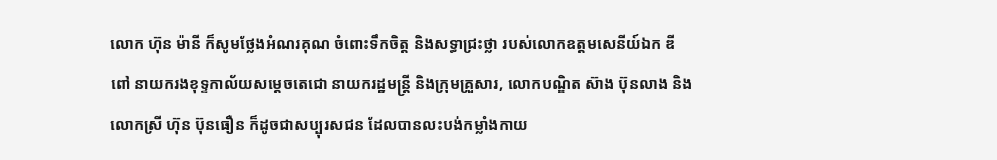លោក ហ៊ុន ម៉ានី ក៏សូមថ្លែងអំណរគុណ ចំពោះទឹកចិត្ដ និងសទ្ធាជ្រះថ្លា របស់លោកឧត្ដមសេនីយ៍ឯក ឌី ពៅ នាយករងខុទ្ទកាល័យសម្ដេចតេជោ នាយករដ្ឋមន្ដ្រី និងក្រុមគ្រួសារ, លោកបណ្ឌិត ស៊ាង ប៊ុនលាង និងលោកស្រី ហ៊ុន ប៊ុនធឿន ក៏ដូចជាសប្បុរសជន ដែលបានលះបង់កម្លាំងកាយ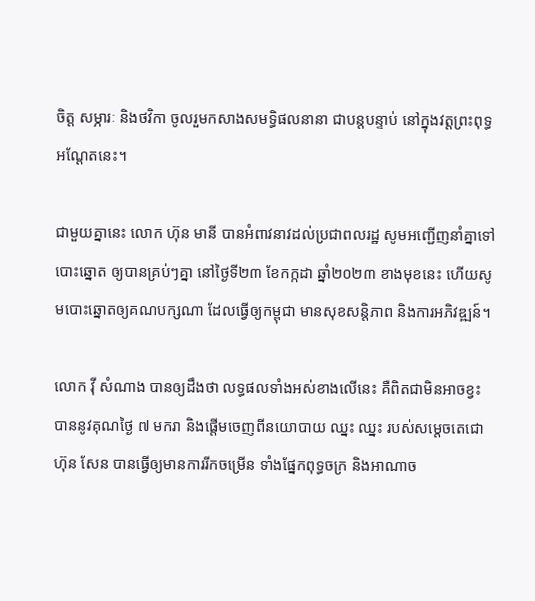ចិត្ដ សម្ភារៈ និងថវិកា ចូលរួមកសាងសមទ្ធិផលនានា ជាបន្ដបន្ទាប់ នៅក្នុងវត្ដព្រះពុទ្ធអណ្ដែតនេះ។

ជាមួយគ្នានេះ លោក ហ៊ុន មានី បានអំពាវនាវដល់ប្រជាពលរដ្ឋ សូមអញ្ជើញនាំគ្នាទៅបោះឆ្នោត ឲ្យបានគ្រប់ៗគ្នា នៅថ្ងៃទី២៣ ខែកក្កដា ឆ្នាំ២០២៣ ខាងមុខនេះ ហើយសូមបោះឆ្នោតឲ្យគណបក្សណា ដែលធ្វើឲ្យកម្ពុជា មានសុខសន្តិភាព និងការអភិវឌ្ឍន៍។

លោក វ៉ី សំណាង បានឲ្យដឹងថា លទ្ធផលទាំងអស់ខាងលើនេះ គឺពិតជាមិនអាចខ្វះ បាននូវគុណថ្ងៃ ៧ មករា និងផ្តើមចេញពីនយោបាយ ឈ្នះ ឈ្នះ របស់សម្តេចតេជោ ហ៊ុន សែន បានធ្វើឲ្យមានការរីកចម្រើន ទាំងផ្នែកពុទ្ធចក្រ និងអាណាច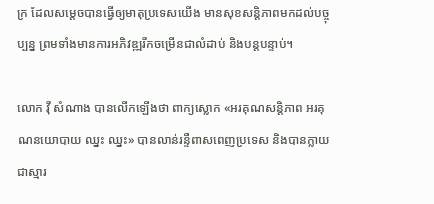ក្រ ដែលសម្តេចបានធ្វើឲ្យមាតុប្រទេសយើង មានសុខសន្តិភាពមកដល់បច្ចុប្បន្ន ព្រមទាំងមានការអភិវឌ្ឍរីកចម្រើនជាលំដាប់ និងបន្តបន្ទាប់។

លោក វ៉ី សំណាង បានលើកឡើងថា ពាក្យស្លោក «អរគុណសន្តិភាព អរគុណនយោបាយ ឈ្នះ ឈ្នះ» បានលាន់រន្ទឺពាសពេញប្រទេស និងបានក្លាយជាស្មារ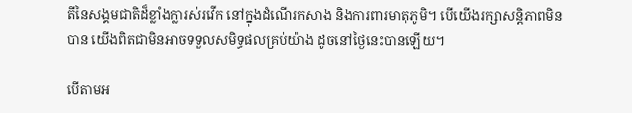តីនៃសង្គមជាតិដ៏ខ្លាំងក្លារស់រវើក នៅក្នុងដំណើរកសាង និងការពារមាតុភូមិ។ បើយើងរក្សាសន្តិភាពមិនបាន យើងពិតជាមិនអាចទទួលសមិទ្ធផលគ្រប់យ៉ាង ដូចនៅថ្ងៃនេះបានឡើយ។

បើតាមអ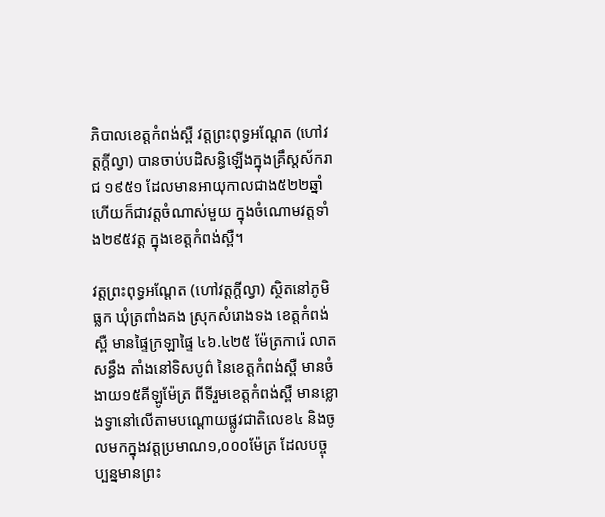ភិបាលខេត្ដកំពង់ស្ពឺ វត្តព្រះពុទ្ធអណ្ដែត (ហៅវត្តក្តីល្វា) បានចាប់បដិសន្ធិឡើងក្នុងគ្រឹស្តស័ករាជ ១៩៥១ ដែលមានអាយុកាលជាង៥២២ឆ្នាំ ហើយក៏ជាវត្តចំណាស់មួយ ក្នុងចំណោមវត្តទាំង២៩៥វត្ត ក្នុងខេត្តកំពង់ស្ពឺ។

វត្តព្រះពុទ្ធអណ្តែត (ហៅវត្តក្តីល្វា) ស្ថិតនៅភូមិធ្លក ឃុំត្រពាំងគង ស្រុកសំរោងទង ខេត្តកំពង់ស្ពឺ មានផ្ទៃក្រឡាផ្ទៃ ៤៦.៤២៥ ម៉ែត្រការ៉េ លាតសន្ធឹង តាំងនៅទិសបូព៌ នៃខេត្តកំពង់ស្ពឺ មានចំងាយ១៥គីឡូម៉ែត្រ ពីទីរួមខេត្តកំពង់ស្ពឺ មានខ្លោងទ្វានៅលើតាមបណ្ដោយផ្លូវជាតិលេខ៤ និងចូលមកក្នុងវត្តប្រមាណ១,០០០ម៉ែត្រ ដែលបច្ចុប្បន្នមានព្រះ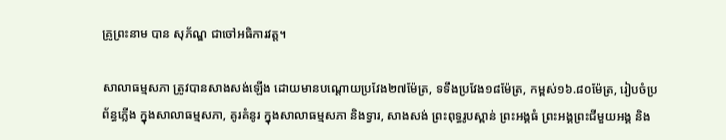គ្រូព្រះនាម បាន សុភ័ណ្ឌ ជាចៅអធិការវត្ត។

សាលាធម្មសភា ត្រូវបានសាងសង់ឡើង ដោយមានបណ្ដោយប្រវែង២៧ម៉ែត្រ, ទទឹងប្រវែង១៨ម៉ែត្រ, កម្ពស់១៦.៨០ម៉ែត្រ, រៀបចំប្រព័ន្ធភ្លើង ក្នុងសាលាធម្មសភា, គូរគំនូរ ក្នុងសាលាធម្មសភា និងទ្វារ, សាងសង់ ព្រះពុទ្ធរូបស្ពាន់ ព្រះអង្គធំ ព្រះអង្គព្រះជីមួយអង្គ និង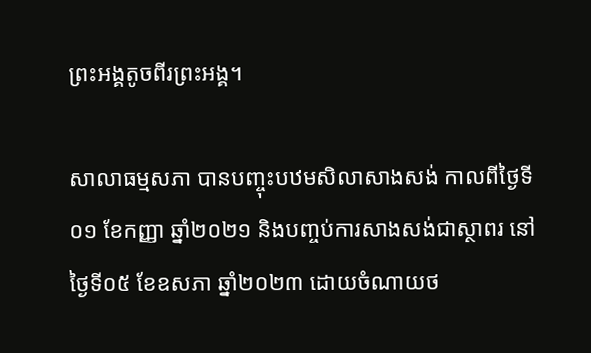ព្រះអង្គតូចពីរព្រះអង្គ។

សាលាធម្មសភា បានបញ្ចុះបឋមសិលាសាងសង់ កាលពីថ្ងៃទី០១ ខែកញ្ញា ឆ្នាំ២០២១ និងបញ្ចប់ការសាងសង់ជាស្ថាពរ នៅថ្ងៃទី០៥ ខែឧសភា ឆ្នាំ២០២៣ ដោយចំណាយថ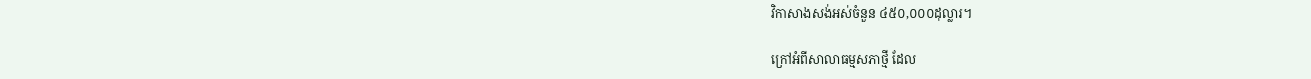វិកាសាងសង់អស់ចំនួន ៤៥០,០០០ដុល្លារ។

ក្រៅអំពីសាលាធម្មសភាថ្មី ដែល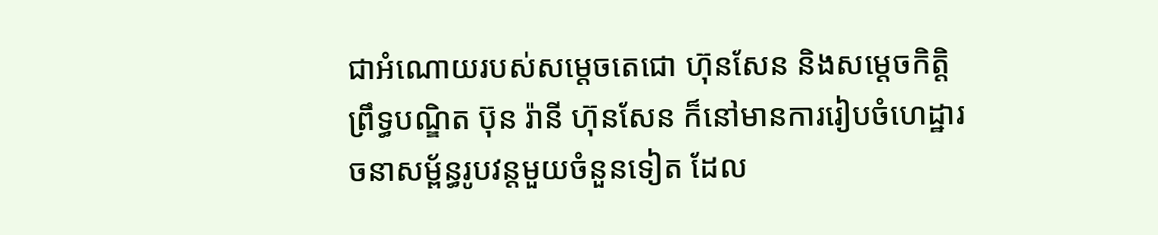ជាអំណោយរបស់សម្តេចតេជោ ហ៊ុនសែន និងសម្ដេចកិត្តិព្រឹទ្ធបណ្ឌិត ប៊ុន រ៉ានី ហ៊ុនសែន ក៏នៅមានការរៀបចំហេដ្ឋារចនាសម្ព័ន្ធរូបវន្តមួយចំនួនទៀត ដែល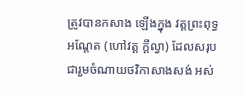ត្រូវបានកសាង ឡើងក្នុង វត្តព្រះពុទ្ធអណ្តែត (ហៅវត្ត ក្តីល្វា) ដែលសរុបជារួមចំណាយថវិកាសាងសង់ អស់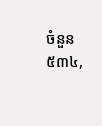ចំនួន ៥៣៤,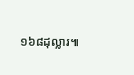១៦៨ដុល្លារ៕